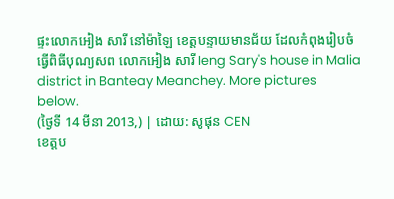ផ្ទះលោកអៀង សារី នៅម៉ាឡៃ ខេត្តបន្ទាយមានជ័យ ដែលកំពុងរៀបចំធ្វើពិធីបុណ្យសព លោកអៀង សារី Ieng Sary's house in Malia district in Banteay Meanchey. More pictures below.
(ថ្ងៃទី 14 មីនា 2013,) | ដោយ: សូផុន CEN
ខេត្តប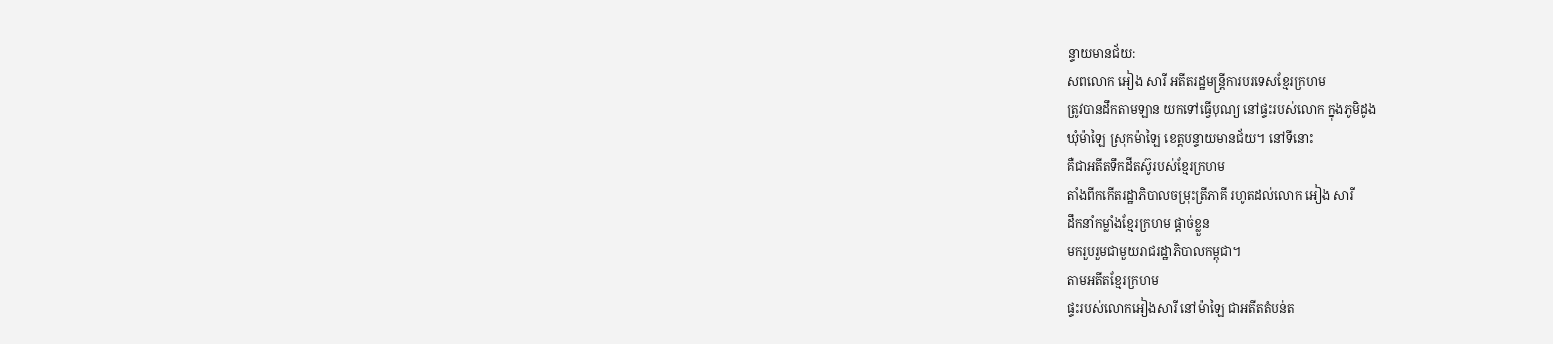ន្ទាយមានជ័យ:
សពលោក អៀង សារី អតីតរដ្ឋមន្ត្រីការបរទេសខ្មែរក្រហម
ត្រូវបានដឹកតាមឡាន យកទៅធ្វើបុណ្យ នៅផ្ទះរបស់លោក ក្នុងភូមិដូង
ឃុំម៉ាឡៃ ស្រុកម៉ាឡៃ ខេត្តបន្ទាយមានជ័យ។ នៅទីនោះ
គឺជាអតីតទឹកដីតស៊ូរបស់ខ្មែរក្រហម
តាំងពីកកើតរដ្ឋាភិបាលចម្រុះត្រីភាគី រហូតដល់លោក អៀង សារី
ដឹកនាំកម្លាំងខ្មែរក្រហម ផ្តាច់ខ្លួន
មករួបរួមជាមួយរាជរដ្ឋាភិបាលកម្ពុជា។
តាមអតីតខ្មែរក្រហម
ផ្ទះរបស់លោកអៀងសារី នៅម៉ាឡៃ ជាអតីតតំបន់ត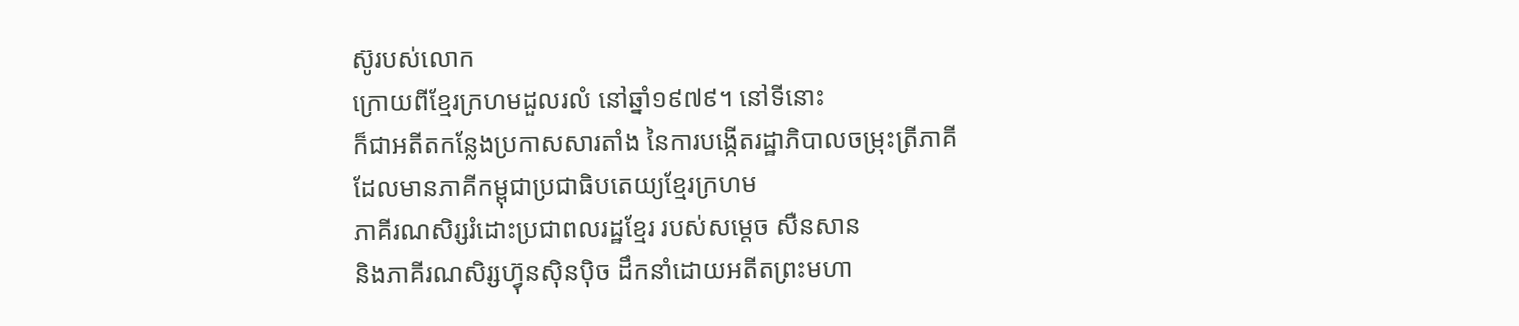ស៊ូរបស់លោក
ក្រោយពីខ្មែរក្រហមដួលរលំ នៅឆ្នាំ១៩៧៩។ នៅទីនោះ
ក៏ជាអតីតកន្លែងប្រកាសសារតាំង នៃការបង្កើតរដ្ឋាភិបាលចម្រុះត្រីភាគី
ដែលមានភាគីកម្ពុជាប្រជាធិបតេយ្យខ្មែរក្រហម
ភាគីរណសិរ្សរំដោះប្រជាពលរដ្ឋខ្មែរ របស់សម្តេច សឺនសាន
និងភាគីរណសិរ្សហ្វ៊ុនស៊ិនប៉ិច ដឹកនាំដោយអតីតព្រះមហា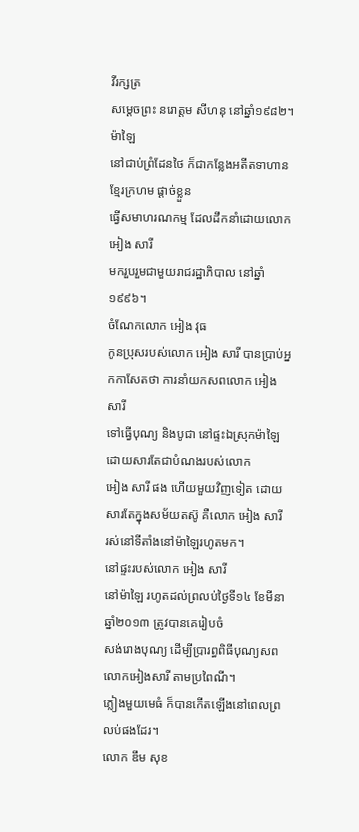វីរក្សត្រ
សម្តេចព្រះ នរោត្តម សីហនុ នៅឆ្នាំ១៩៨២។
ម៉ាឡៃ
នៅជាប់ព្រំដែនថៃ ក៏ជាកន្លែងអតីតទាហានខ្មែរក្រហម ផ្តាច់ខ្លួន
ធ្វើសមាហរណកម្ម ដែលដឹកនាំដោយលោក អៀង សារី
មករួបរួមជាមួយរាជរដ្ឋាភិបាល នៅឆ្នាំ១៩៩៦។
ចំណែកលោក អៀង វុធ
កូនប្រុសរបស់លោក អៀង សារី បានប្រាប់អ្នកកាសែតថា ការនាំយកសពលោក អៀង សារី
ទៅធ្វើបុណ្យ និងបូជា នៅផ្ទះឯស្រុកម៉ាឡៃ ដោយសារតែជាបំណងរបស់លោក
អៀង សារី ផង ហើយមួយវិញទៀត ដោយសារតែក្នុងសម័យតស៊ូ គឺលោក អៀង សារី
រស់នៅទីតាំងនៅម៉ាឡៃរហូតមក។
នៅផ្ទះរបស់លោក អៀង សារី
នៅម៉ាឡៃ រហូតដល់ព្រលប់ថ្ងៃទី១៤ ខែមីនា ឆ្នាំ២០១៣ ត្រូវបានគេរៀបចំ
សង់រោងបុណ្យ ដើម្បីប្រារព្ធពិធីបុណ្យសពលោកអៀងសារី តាមប្រពៃណី។
ភ្លៀងមួយមេធំ ក៏បានកើតឡើងនៅពេលព្រលប់ផងដែរ។
លោក ឌឹម សុខ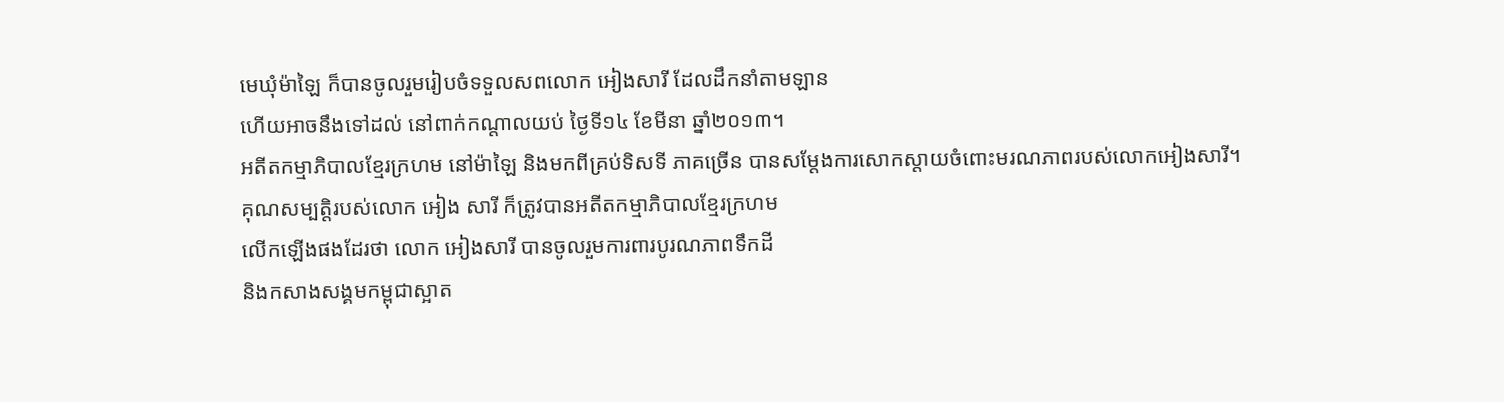មេឃុំម៉ាឡៃ ក៏បានចូលរួមរៀបចំទទួលសពលោក អៀងសារី ដែលដឹកនាំតាមឡាន
ហើយអាចនឹងទៅដល់ នៅពាក់កណ្តាលយប់ ថ្ងៃទី១៤ ខែមីនា ឆ្នាំ២០១៣។
អតីតកម្មាភិបាលខ្មែរក្រហម នៅម៉ាឡៃ និងមកពីគ្រប់ទិសទី ភាគច្រើន បានសម្តែងការសោកស្តាយចំពោះមរណភាពរបស់លោកអៀងសារី។
គុណសម្បត្តិរបស់លោក អៀង សារី ក៏ត្រូវបានអតីតកម្មាភិបាលខ្មែរក្រហម
លើកឡើងផងដែរថា លោក អៀងសារី បានចូលរួមការពារបូរណភាពទឹកដី
និងកសាងសង្គមកម្ពុជាស្អាត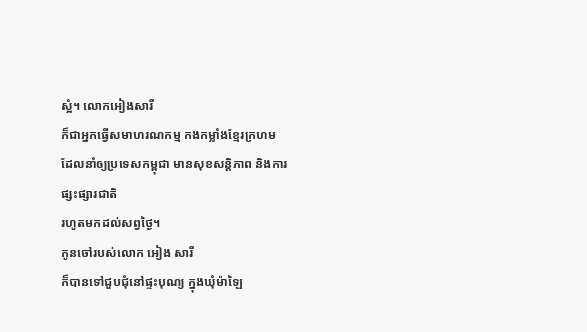ស្អំ។ លោកអៀងសារី
ក៏ជាអ្នកធ្វើសមាហរណកម្ម កងកម្លាំងខ្មែរក្រហម
ដែលនាំឲ្យប្រទេសកម្ពុជា មានសុខសន្តិភាព និងការផ្សះផ្សារជាតិ
រហូតមកដល់សព្វថ្ងៃ។
កូនចៅរបស់លោក អៀង សារី
ក៏បានទៅជួបជុំនៅផ្ទះបុណ្យ ក្នុងឃុំម៉ាឡៃ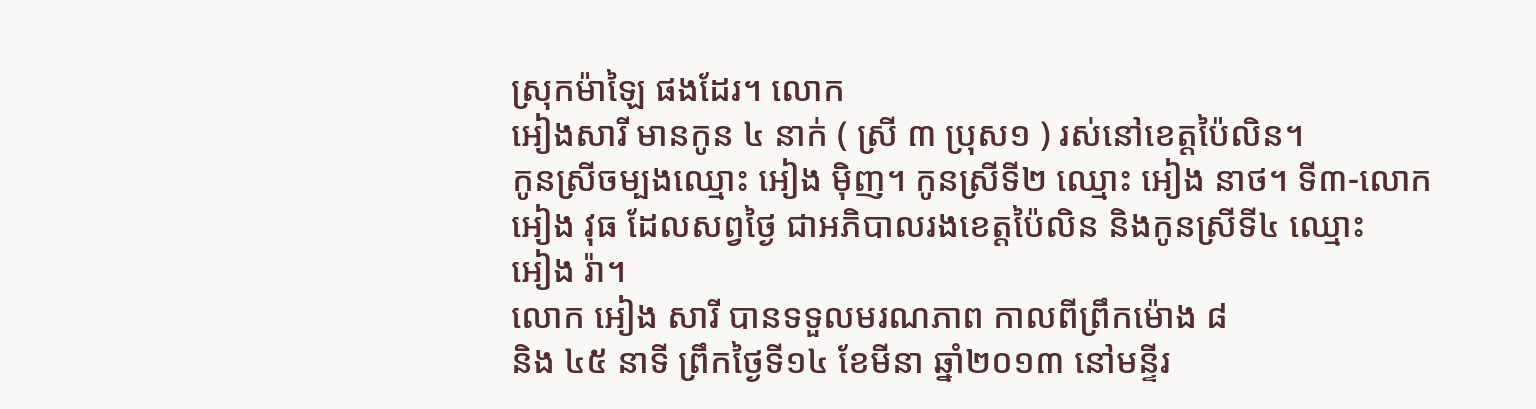ស្រុកម៉ាឡៃ ផងដែរ។ លោក
អៀងសារី មានកូន ៤ នាក់ ( ស្រី ៣ ប្រុស១ ) រស់នៅខេត្តប៉ៃលិន។
កូនស្រីចម្បងឈ្មោះ អៀង ម៉ិញ។ កូនស្រីទី២ ឈ្មោះ អៀង នាថ។ ទី៣-លោក
អៀង វុធ ដែលសព្វថ្ងៃ ជាអភិបាលរងខេត្តប៉ៃលិន និងកូនស្រីទី៤ ឈ្មោះ
អៀង រ៉ា។
លោក អៀង សារី បានទទួលមរណភាព កាលពីព្រឹកម៉ោង ៨
និង ៤៥ នាទី ព្រឹកថ្ងៃទី១៤ ខែមីនា ឆ្នាំ២០១៣ នៅមន្ទីរ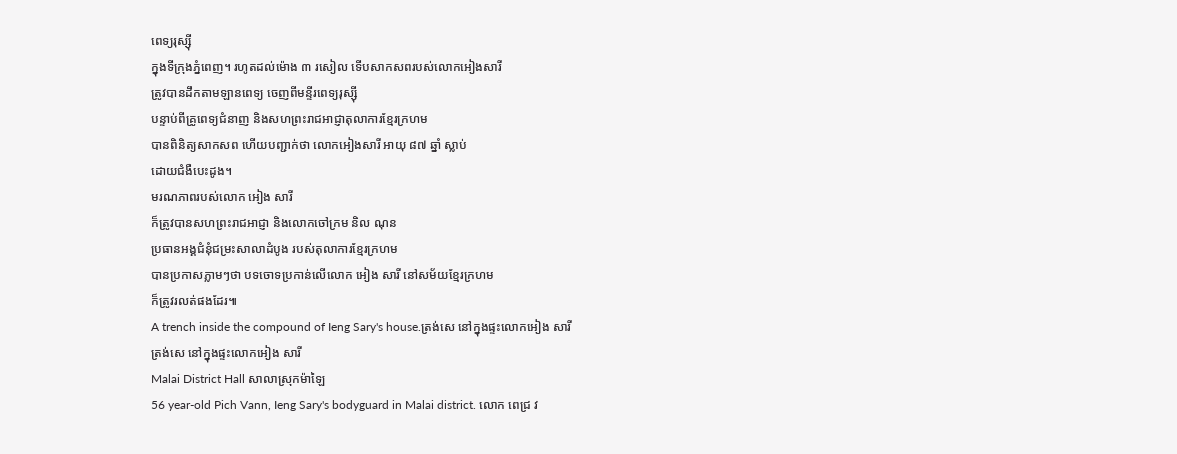ពេទ្យរុស្ស៊ី
ក្នុងទីក្រុងភ្នំពេញ។ រហូតដល់ម៉ោង ៣ រសៀល ទើបសាកសពរបស់លោកអៀងសារី
ត្រូវបានដឹកតាមឡានពេទ្យ ចេញពីមន្ទីរពេទ្យរុស្ស៊ី
បន្ទាប់ពីគ្រូពេទ្យជំនាញ និងសហព្រះរាជអាជ្ញាតុលាការខ្មែរក្រហម
បានពិនិត្យសាកសព ហើយបញ្ជាក់ថា លោកអៀងសារី អាយុ ៨៧ ឆ្នាំ ស្លាប់
ដោយជំងឺបេះដូង។
មរណភាពរបស់លោក អៀង សារី
ក៏ត្រូវបានសហព្រះរាជអាជ្ញា និងលោកចៅក្រម និល ណុន
ប្រធានអង្គជំនុំជម្រះសាលាដំបូង របស់តុលាការខ្មែរក្រហម
បានប្រកាសភ្លាមៗថា បទចោទប្រកាន់លើលោក អៀង សារី នៅសម័យខ្មែរក្រហម
ក៏ត្រូវរលត់ផងដែរ៕
A trench inside the compound of Ieng Sary's house.ត្រង់សេ នៅក្នុងផ្ទះលោកអៀង សារី
ត្រង់សេ នៅក្នុងផ្ទះលោកអៀង សារី
Malai District Hall សាលាស្រុកម៉ាឡៃ
56 year-old Pich Vann, Ieng Sary's bodyguard in Malai district. លោក ពេជ្រ វ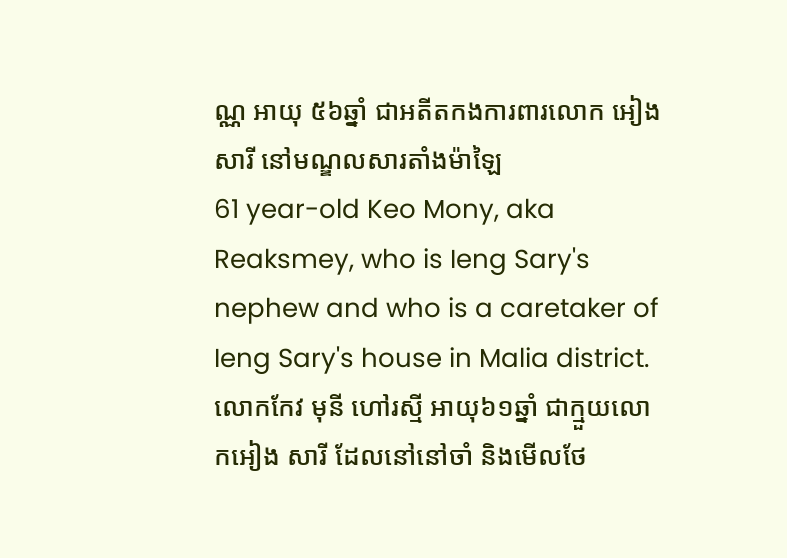ណ្ណ អាយុ ៥៦ឆ្នាំ ជាអតីតកងការពារលោក អៀង សារី នៅមណ្ឌលសារតាំងម៉ាឡៃ
61 year-old Keo Mony, aka Reaksmey, who is Ieng Sary's nephew and who is a caretaker of Ieng Sary's house in Malia district. លោកកែវ មុនី ហៅរស្មី អាយុ៦១ឆ្នាំ ជាក្មួយលោកអៀង សារី ដែលនៅនៅចាំ និងមើលថែ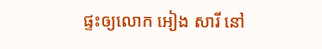ផ្ទះឲ្យលោក អៀង សារី នៅ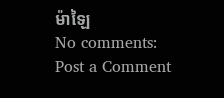ម៉ាឡៃ
No comments:
Post a Comment